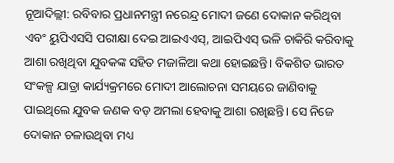ନୂଆଦିଲ୍ଲୀ: ରବିବାର ପ୍ରଧାନମନ୍ତ୍ରୀ ନରେନ୍ଦ୍ର ମୋଦୀ ଜଣେ ଦୋକାନ କରିଥିବା ଏବଂ ୟୁପିଏସସି ପରୀକ୍ଷା ଦେଇ ଆଇଏଏସ୍‌, ଆଇପିଏସ୍‌ ଭଳି ଚାକିରି କରିବାକୁ ଆଶା ରଖିଥିବା ଯୁବକଙ୍କ ସହିତ ମଜାଳିଆ କଥା ହୋଇଛନ୍ତି। ବିକଶିତ ଭାରତ ସଂକଳ୍ପ ଯାତ୍ରା କାର୍ଯ୍ୟକ୍ରମରେ ମୋଦୀ ଆଲୋଚନା ସମୟରେ ଜାଣିବାକୁ ପାଇଥିଲେ ଯୁବକ ଜଣକ ବଡ଼ ଅମଲା ହେବାକୁ ଆଶା ରଖିଛନ୍ତି। ସେ ନିଜେ ଦୋକାନ ଚଳାଉଥିବା ମଧ୍ୟ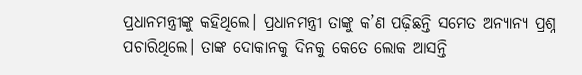ପ୍ରଧାନମନ୍ତ୍ରୀଙ୍କୁ କହିଥିଲେ। ପ୍ରଧାନମନ୍ତ୍ରୀ ତାଙ୍କୁ କ’ଣ ପଢ଼ିଛନ୍ତି ସମେତ ଅନ୍ୟାନ୍ୟ ପ୍ରଶ୍ନ ପଚାରିଥିଲେ। ତାଙ୍କ ଦୋକାନକୁ ଦିନକୁ କେତେ ଲୋକ ଆସନ୍ତି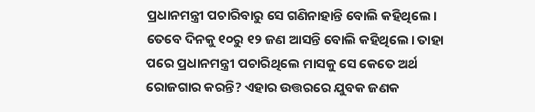ପ୍ରଧାନମନ୍ତ୍ରୀ ପଚାରିବାରୁ ସେ ଗଣିନାହାନ୍ତି ବୋଲି କହିଥିଲେ। ତେବେ ଦିନକୁ ୧୦ରୁ ୧୨ ଜଣ ଆସନ୍ତି ବୋଲି କହିଥିଲେ। ତାହା ପରେ ପ୍ରଧାନମନ୍ତ୍ରୀ ପଚାରିଥିଲେ ମାସକୁ ସେ କେତେ ଅର୍ଥ ରୋଜଗାର କରନ୍ତି? ଏହାର ଉତ୍ତରରେ ଯୁବକ ଜଣକ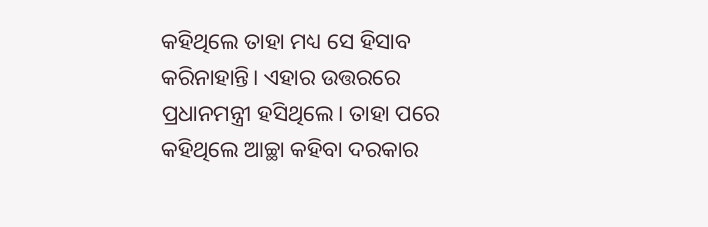କହିଥିଲେ ତାହା ମଧ୍ୟ ସେ ହିସାବ କରିନାହାନ୍ତି। ଏହାର ଉତ୍ତରରେ ପ୍ରଧାନମନ୍ତ୍ରୀ ହସିଥିଲେ। ତାହା ପରେ କହିଥିଲେ ଆଚ୍ଛା କହିବା ଦରକାର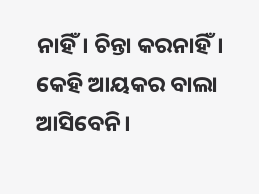ନାହିଁ। ଚିନ୍ତା କରନାହିଁ। କେହି ଆୟକର ବାଲା ଆସିବେନି।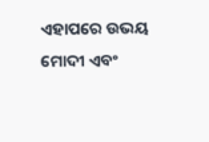ଏହାପରେ ଉଭୟ ମୋଦୀ ଏବଂ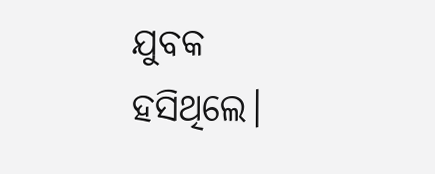ଯୁବକ ହସିଥିଲେ।